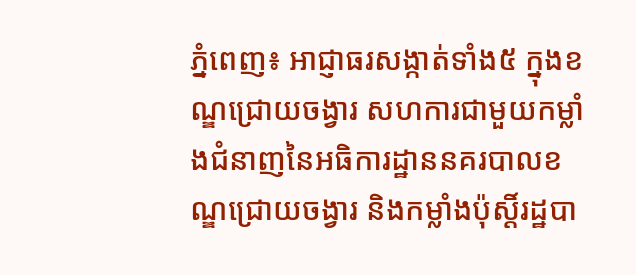ភ្នំពេញ៖ អាជ្ញាធរសង្កាត់ទាំង៥ ក្នុងខណ្ឌជ្រោយចង្វារ សហការជាមួយកម្លាំងជំនាញនៃអធិការដ្ឋាននគរបាលខណ្ឌជ្រោយចង្វារ និងកម្លាំងប៉ុស្តិ៍រដ្ឋបា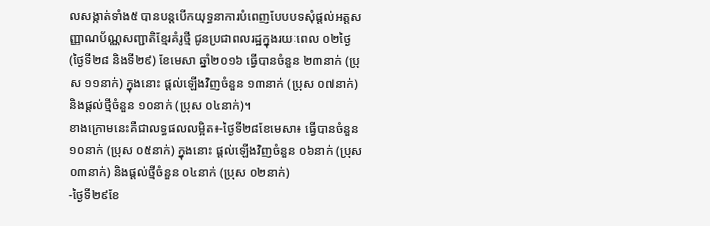លសង្កាត់ទាំង៥ បានបន្តបើកយុទ្ធនាការបំពេញបែបបទសុំផ្តល់អត្តសញ្ញាណប័ណ្ណសញ្ជាតិខ្មែរគំរូថ្មី ជូនប្រជាពលរដ្ឋក្នុងរយៈពេល ០២ថ្ងៃ (ថ្ងៃទី២៨ និងទី២៩) ខែមេសា ឆ្នាំ២០១៦ ធ្វើបានចំនួន ២៣នាក់ (ប្រុស ១១នាក់) ក្នុងនោះ ផ្តល់ឡើងវិញចំនួន ១៣នាក់ (ប្រុស ០៧នាក់) និងផ្តល់ថ្មីចំនួន ១០នាក់ (ប្រុស ០៤នាក់)។
ខាងក្រោមនេះគឺជាលទ្ធផលលម្អិត៖-ថ្ងៃទី២៨ខែមេសា៖ ធ្វើបានចំនួន ១០នាក់ (ប្រុស ០៥នាក់) ក្នុងនោះ ផ្តល់ឡើងវិញចំនួន ០៦នាក់ (ប្រុស ០៣នាក់) និងផ្តល់ថ្មីចំនួន ០៤នាក់ (ប្រុស ០២នាក់)
-ថ្ងៃទី២៩ខែ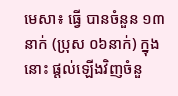មេសា៖ ធ្វើ បានចំនួន ១៣នាក់ (ប្រុស ០៦នាក់) ក្នុងនោះ ផ្តល់ឡើងវិញចំនួ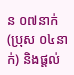ន ០៧នាក់ (ប្រុស ០៤នាក់) និងផ្តល់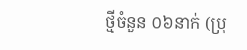ថ្មីចំនួន ០៦នាក់ (ប្រុ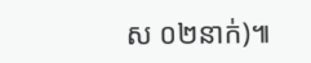ស ០២នាក់)៕